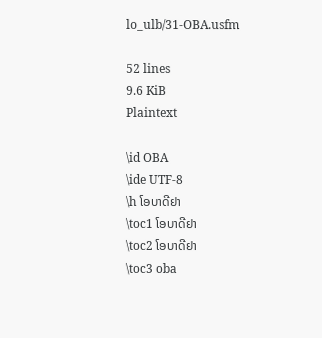lo_ulb/31-OBA.usfm

52 lines
9.6 KiB
Plaintext

\id OBA
\ide UTF-8
\h ໂອບາດີຢາ
\toc1 ໂອບາດີຢາ
\toc2 ໂອບາດີຢາ
\toc3 oba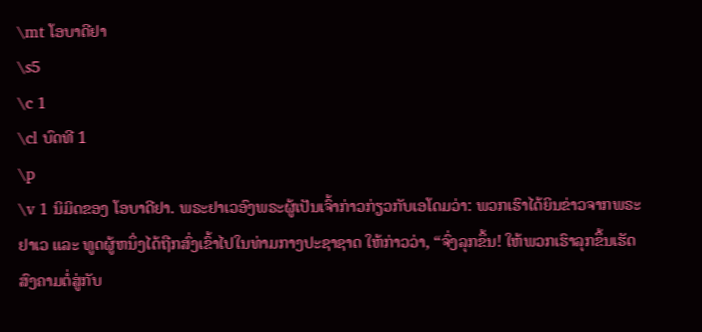\mt ໂອບາດີຢາ
\s5
\c 1
\cl ບົດທີ 1
\p
\v 1 ນິມິດຂອງ ໂອບາດີຢາ. ພຣະຢາເວອົງພຣະຜູ້ເປັນເຈົ້າກ່າວກ່ຽວກັບເອໂດມວ່າ: ພວກເຮົາໄດ້ຍິນຂ່າວຈາກພຣະຢາເວ ແລະ ທູດຜູ້ຫນຶ່ງໄດ້ຖືກສົ່ງເຂົ້າໄປໃນທ່າມກາງປະຊາຊາດ ໃຫ້ກ່າວວ່າ, “ຈົ່ງລຸກຂຶ້ນ! ໃຫ້ພວກເຮົາລຸກຂຶ້ນເຮັດສົງຄາມຕໍ່ສູ່ກັບ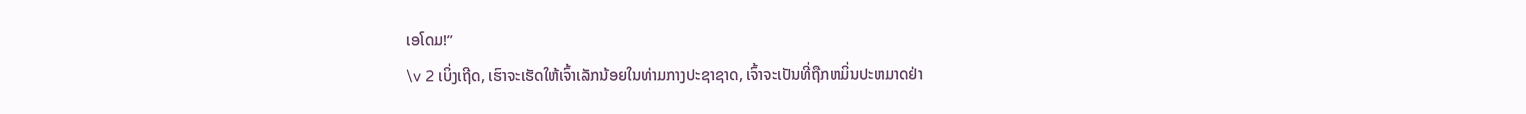ເອໂດມ!”
\v 2 ເບິ່ງເຖີດ, ເຮົາຈະເຮັດໃຫ້ເຈົ້າເລັກນ້ອຍໃນທ່າມກາງປະຊາຊາດ, ເຈົ້າຈະເປັນທີ່ຖືກຫມິ່ນປະຫມາດຢ່າ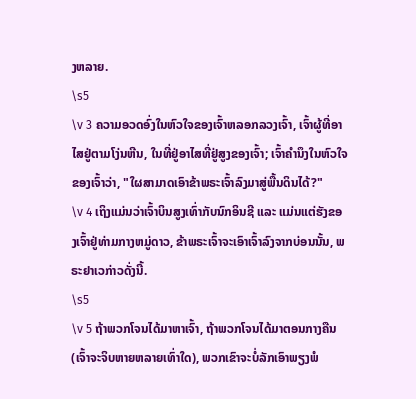ງຫລາຍ.
\s5
\v 3 ຄວາມອວດອົ່ງໃນຫົວໃຈຂອງເຈົ້າຫລອກລວງເຈົ້າ, ເຈົ້າຜູ້ທີ່ອາໄສຢູ່ຕາມໂງ່ນຫີນ, ໃນທີ່ຢູ່ອາໄສທີ່ຢູ່ສູງຂອງເຈົ້າ; ເຈົ້າຄຳນຶງໃນຫົວໃຈຂອງເຈົ້າວ່າ, "ໃຜສາມາດເອົາຂ້າພຣະເຈົ້າລົງມາສູ່ພື້ນດິນໄດ້?"
\v 4 ເຖິງແມ່ນວ່າເຈົ້າບິນສູງເທົ່າກັບນົກອິນຊີ ແລະ ແມ່ນແຕ່ຮັງຂອງເຈົ້າຢູ່ທ່າມກາງຫມູ່ດາວ, ຂ້າພຣະເຈົ້າຈະເອົາເຈົ້າລົງຈາກບ່ອນນັ້ນ, ພຣະຢາເວກ່າວດັ່ງນີ້.
\s5
\v 5 ຖ້າພວກໂຈນໄດ້ມາຫາເຈົ້າ, ຖ້າພວກໂຈນໄດ້ມາຕອນກາງຄືນ (ເຈົ້າຈະຈິບຫາຍຫລາຍເທົ່າໃດ), ພວກເຂົາຈະບໍ່ລັກເອົາພຽງພໍ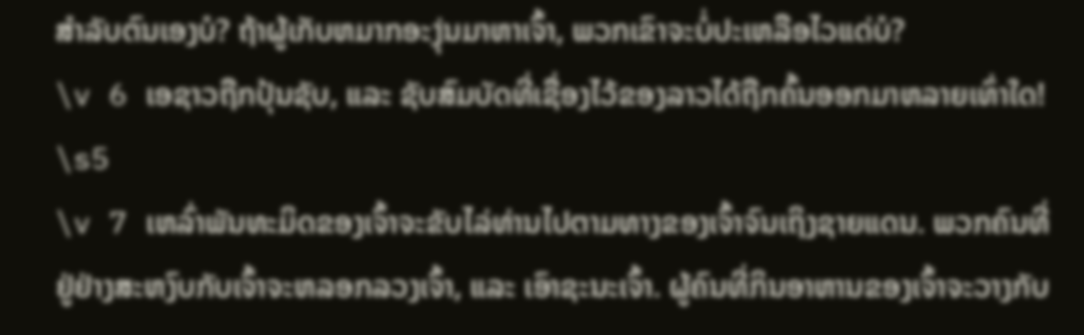ສຳລັບຕົນເອງບໍ? ຖ້າຜູ້ເກັບຫມາກອະງຸ່ນມາຫາເຈົ້າ, ພວກເຂົາຈະບໍ່ປະເຫລືອໄວແດ່ບໍ?
\v 6 ເອຊາວຖືກປຸ້ນຊັບ, ແລະ ຊັບສົມບັດທີ່ເຊື່ອງໄວ້ຂອງລາວໄດ້ຖືກຄົ້ນອອກມາຫລາຍເທົ່າໃດ!
\s5
\v 7 ເຫລົ່າພັນທະມິດຂອງເຈົ້າຈະຂັບໄລ່ທ່ານໄປຕາມທາງຂອງເຈົ້າຈົນເຖິງຊາຍແດນ. ພວກຄົນທີ່ຢູ່ຢ່າງສະຫງົບກັບເຈົ້າຈະຫລອກລວງເຈົ້າ, ແລະ ເອົາຊະນະເຈົ້າ. ຜູ້ຄົນທີ່ກິນອາຫານຂອງເຈົ້າຈະວາງກັບ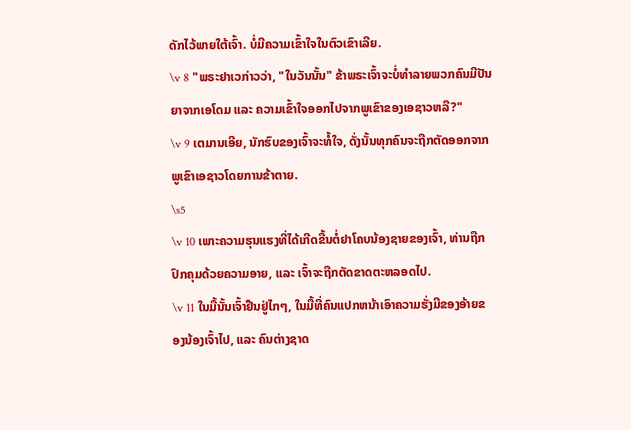ດັກໄວ້ພາຍໃຕ້ເຈົ້າ. ບໍ່ມີຄວາມເຂົ້າໃຈໃນຕົວເຂົາເລີຍ.
\v 8 "ພຣະຢາເວກ່າວວ່າ, "ໃນວັນນັ້ນ" ຂ້າພຣະເຈົ້າຈະບໍ່ທຳລາຍພວກຄົນມີປັນຍາຈາກເອໂດມ ແລະ ຄວາມເຂົ້າໃຈອອກໄປຈາກພູເຂົາຂອງເອຊາວຫລື?"
\v 9 ເຕມານເອີຍ, ນັກຮົບຂອງເຈົ້າຈະທໍ້ໃຈ, ດັ່ງນັ້ນທຸກຄົນຈະຖືກຕັດອອກຈາກພູເຂົາເອຊາວໂດຍການຂ້າຕາຍ.
\s5
\v 10 ເພາະຄວາມຮຸນແຮງທີ່ໄດ້ເກີດຂື້ນຕໍ່ຢາໂຄບນ້ອງຊາຍຂອງເຈົ້າ, ທ່ານຖືກປົກຄຸມດ້ວຍຄວາມອາຍ, ແລະ ເຈົ້າຈະຖືກຕັດຂາດຕະຫລອດໄປ.
\v 11 ໃນມື້ນັ້ນເຈົ້າຢືນຢູ່ໄກໆ, ໃນມື້ທີ່ຄົນແປກຫນ້າເອົາຄວາມຮັ່ງມີຂອງອ້າຍຂອງນ້ອງເຈົ້າໄປ, ແລະ ຄົນຕ່າງຊາດ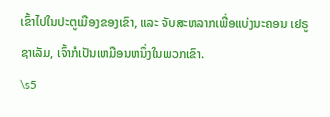ເຂົ້າໄປໃນປະຕູເມືອງຂອງເຂົາ, ແລະ ຈັບສະຫລາກເພື່ອແບ່ງນະຄອນ ເຢຣູຊາເລັມ, ເຈົ້າກໍເປັນເຫມືອນຫນຶ່ງໃນພວກເຂົາ.
\s5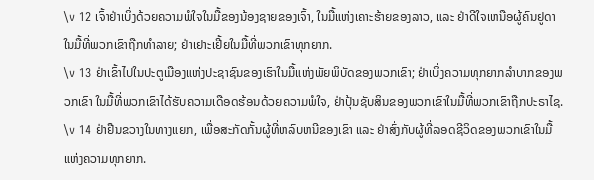\v 12 ເຈົ້າຢ່າເບິ່ງດ້ວຍຄວາມພໍໃຈໃນມື້ຂອງນ້ອງຊາຍຂອງເຈົ້າ, ໃນມື້ແຫ່ງເຄາະຮ້າຍຂອງລາວ, ແລະ ຢ່າດີໃຈເຫນືອຜູ້ຄົນຢູດາໃນມື້ທີ່ພວກເຂົາຖືກທຳລາຍ; ຢ່າເຢາະເຢີ້ຍໃນມື້ທີ່ພວກເຂົາທຸກຍາກ.
\v 13 ຢ່າເຂົ້າໄປໃນປະຕູເມືອງແຫ່ງປະຊາຊົນຂອງເຮົາໃນມື້ແຫ່ງພັຍພິບັດຂອງພວກເຂົາ; ຢ່າເບິ່ງຄວາມທຸກຍາກລຳບາກຂອງພວກເຂົາ ໃນມື້ທີ່ພວກເຂົາໄດ້ຮັບຄວາມເດືອດຮ້ອນດ້ວຍຄວາມພໍໃຈ, ຢ່າປຸ້ນຊັບສິນຂອງພວກເຂົາໃນມື້ທີ່ພວກເຂົາຖືກປະຣາໄຊ.
\v 14 ຢ່າຢືນຂວາງໃນທາງແຍກ, ເພື່ອສະກັດກັ້ນຜູ້ທີ່ຫລົບຫນີຂອງເຂົາ ແລະ ຢ່າສົ່ງກັບຜູ້ທີ່ລອດຊີວິດຂອງພວກເຂົາໃນມື້ແຫ່ງຄວາມທຸກຍາກ.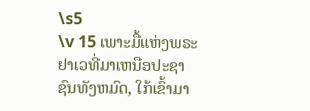\s5
\v 15 ເພາະມື້ແຫ່ງພຣະຢາເວທີ່ມາເຫນືອປະຊາຊົນທັງຫມົດ, ໃກ້ເຂົ້າມາ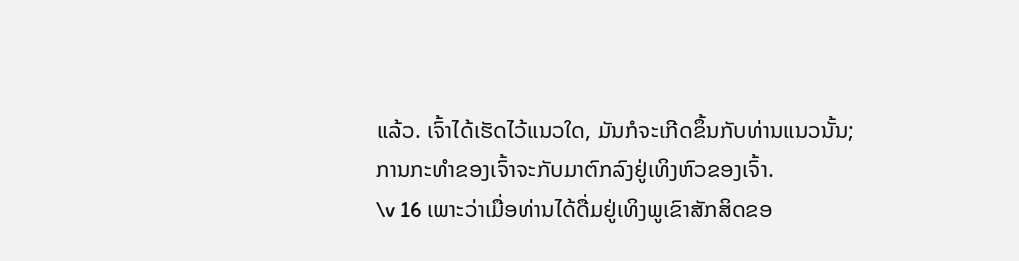ແລ້ວ. ເຈົ້າໄດ້ເຮັດໄວ້ແນວໃດ, ມັນກໍຈະເກີດຂຶ້ນກັບທ່ານແນວນັ້ນ; ການກະທຳຂອງເຈົ້າຈະກັບມາຕົກລົງຢູ່ເທິງຫົວຂອງເຈົ້າ.
\v 16 ເພາະວ່າເມື່ອທ່ານໄດ້ດື່ມຢູ່ເທິງພູເຂົາສັກສິດຂອ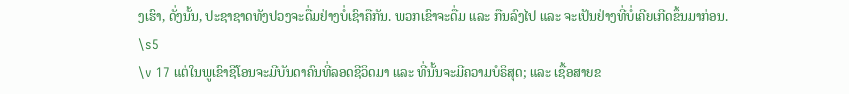ງເຮົາ, ດັ່ງນັ້ນ, ປະຊາຊາດທັງປວງຈະດື່ມຢ່າງບໍ່ເຊົາຄືກັນ. ພວກເຂົາຈະດື່ມ ແລະ ກືນລົງໄປ ແລະ ຈະເປັນຢ່າງທີ່ບໍ່ເຄີຍເກີດຂຶ້ນມາກ່ອນ.
\s5
\v 17 ແຕ່ໃນພູເຂົາຊີໂອນຈະມີບັນດາຄົນທີ່ລອດຊີວິດມາ ແລະ ທີ່ນັ້ນຈະມີຄວາມບໍຣິສຸດ; ແລະ ເຊື້ອສາຍຂ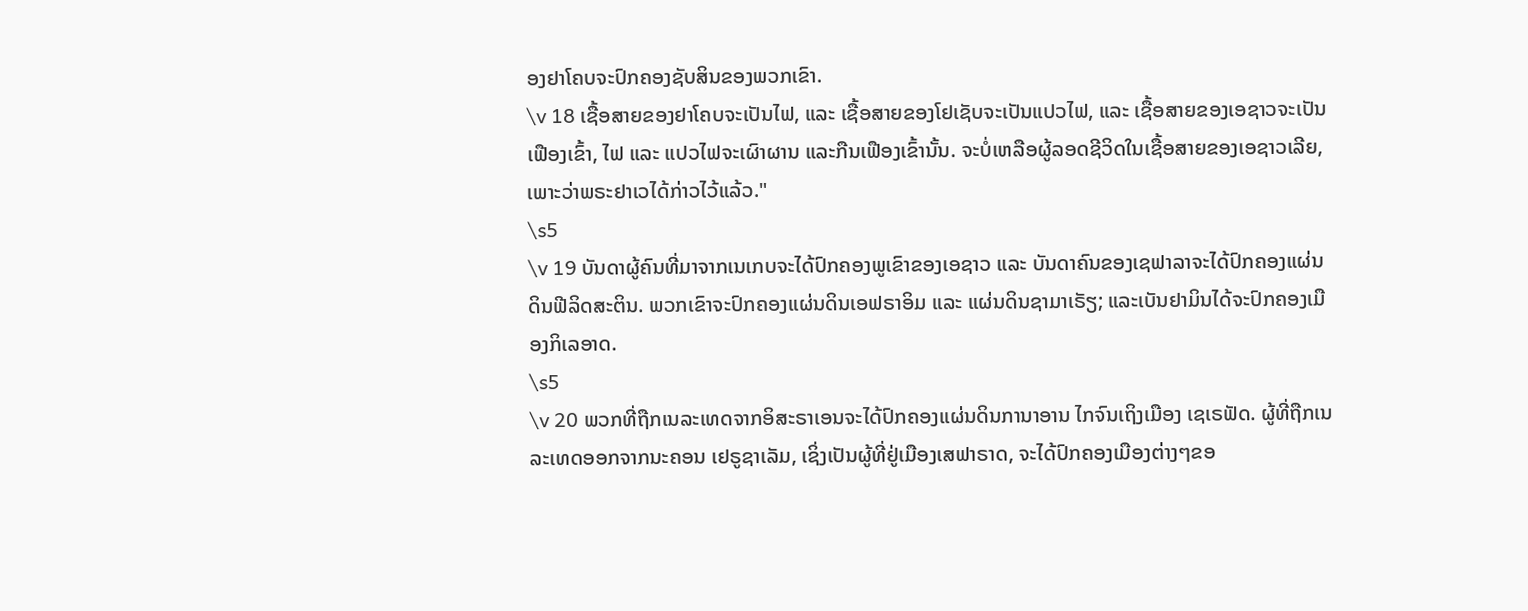ອງຢາໂຄບຈະປົກຄອງຊັບສິນຂອງພວກເຂົາ.
\v 18 ເຊື້ອສາຍຂອງຢາໂຄບຈະເປັນໄຟ, ແລະ ເຊື້ອສາຍຂອງໂຢເຊັບຈະເປັນແປວໄຟ, ແລະ ເຊື້ອສາຍຂອງເອຊາວຈະເປັນເຟືອງເຂົ້າ, ໄຟ ແລະ ແປວໄຟຈະເຜົາຜານ ແລະກືນເຟືອງເຂົ້ານັ້ນ. ຈະບໍ່ເຫລືອຜູ້ລອດຊີວິດໃນເຊື້ອສາຍຂອງເອຊາວເລີຍ, ເພາະວ່າພຣະຢາເວໄດ້ກ່າວໄວ້ແລ້ວ."
\s5
\v 19 ບັນດາຜູ້ຄົນທີ່ມາຈາກເນເກບຈະໄດ້ປົກຄອງພູເຂົາຂອງເອຊາວ ແລະ ບັນດາຄົນຂອງເຊຟາລາຈະໄດ້ປົກຄອງແຜ່ນດິນຟີລິດສະຕິນ. ພວກເຂົາຈະປົກຄອງແຜ່ນດິນເອຟຣາອິມ ແລະ ແຜ່ນດິນຊາມາເຣັຽ; ແລະເບັນຢາມິນໄດ້ຈະປົກຄອງເມືອງກິເລອາດ.
\s5
\v 20 ພວກທີ່ຖືກເນລະເທດຈາກອິສະຣາເອນຈະໄດ້ປົກຄອງແຜ່ນດິນການາອານ ໄກຈົນເຖິງເມືອງ ເຊເຣຟັດ. ຜູ້ທີ່ຖືກເນລະເທດອອກຈາກນະຄອນ ເຢຣູຊາເລັມ, ເຊິ່ງເປັນຜູ້ທີ່ຢູ່ເມືອງເສຟາຣາດ, ຈະໄດ້ປົກຄອງເມືອງຕ່າງໆຂອ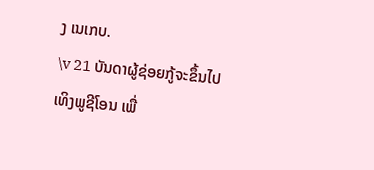ງ ເນເກບ.
\v 21 ບັນດາຜູ້ຊ່ອຍກູ້ຈະຂຶ້ນໄປເທິງພູຊີໂອນ ເພື່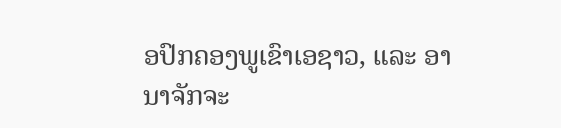ອປົກຄອງພູເຂົາເອຊາວ, ແລະ ອານາຈັກຈະ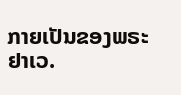ກາຍເປັນຂອງພຣະຢາເວ.